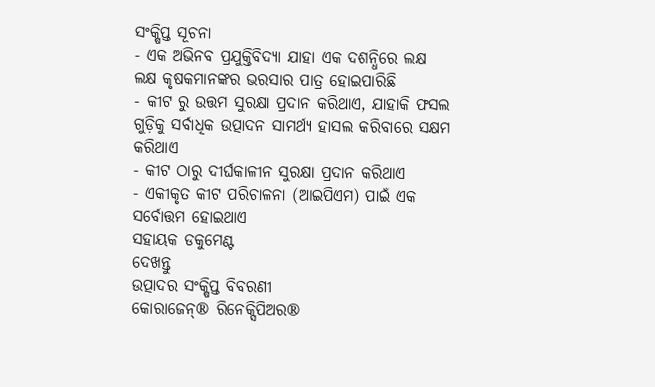ସଂକ୍ଷିପ୍ତ ସୂଚନା
- ଏକ ଅଭିନବ ପ୍ରଯୁକ୍ତିବିଦ୍ୟା ଯାହା ଏକ ଦଶନ୍ଧିରେ ଲକ୍ଷ ଲକ୍ଷ କୃଷକମାନଙ୍କର ଭରସାର ପାତ୍ର ହୋଇପାରିଛି
- କୀଟ ରୁ ଉତ୍ତମ ସୁରକ୍ଷା ପ୍ରଦାନ କରିଥାଏ, ଯାହାକି ଫସଲ ଗୁଡ଼ିକୁ ସର୍ବାଧିକ ଉତ୍ପାଦନ ସାମର୍ଥ୍ୟ ହାସଲ କରିବାରେ ସକ୍ଷମ କରିଥାଏ
- କୀଟ ଠାରୁ ଦୀର୍ଘକାଳୀନ ସୁରକ୍ଷା ପ୍ରଦାନ କରିଥାଏ
- ଏକୀକୃତ କୀଟ ପରିଚାଳନା (ଆଇପିଏମ) ପାଇଁ ଏକ ସର୍ବୋତ୍ତମ ହୋଇଥାଏ
ସହାୟକ ଡକୁମେଣ୍ଟ
ଦେଖନ୍ତୁ
ଉତ୍ପାଦର ସଂକ୍ଷିପ୍ତ ବିବରଣୀ
କୋରାଜେନ୍® ରିନେକ୍ସିପିଅର®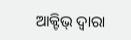ଆକ୍ଟିଭ୍ ଦ୍ଵାରା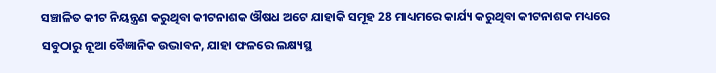ସଞ୍ଚାଳିତ କୀଟ ନିୟନ୍ତ୍ରଣ କରୁଥିବା କୀଟନାଶକ ଔଷଧ ଅଟେ ଯାହାକି ସମୂହ 28 ମାଧ୍ୟମରେ କାର୍ଯ୍ୟ କରୁଥିବା କୀଟନାଶକ ମଧ୍ୟରେ ସବୁଠାରୁ ନୂଆ ବୈଜ୍ଞାନିକ ଉଦ୍ଭାବନ, ଯାହା ଫଳରେ ଲକ୍ଷ୍ୟସ୍ଥ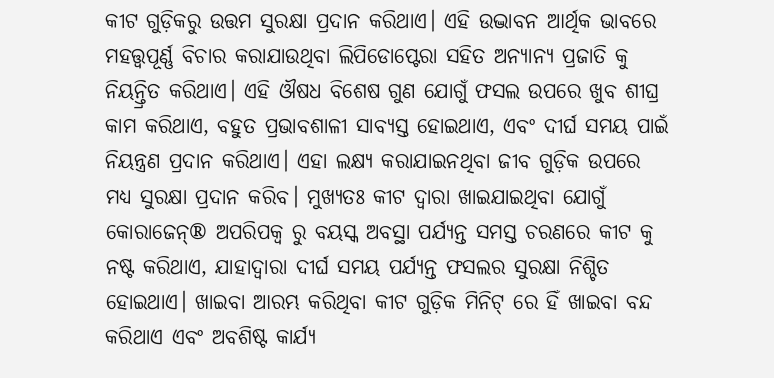କୀଟ ଗୁଡ଼ିକରୁ ଉତ୍ତମ ସୁରକ୍ଷା ପ୍ରଦାନ କରିଥାଏ। ଏହି ଉଦ୍ଭାବନ ଆର୍ଥିକ ଭାବରେ ମହତ୍ତ୍ଵପୂର୍ଣ୍ଣ ବିଚାର କରାଯାଉଥିବା ଲିପିଡୋପ୍ଟେରା ସହିତ ଅନ୍ୟାନ୍ୟ ପ୍ରଜାତି କୁ ନିୟନ୍ତ୍ରିତ କରିଥାଏ। ଏହି ଔଷଧ ବିଶେଷ ଗୁଣ ଯୋଗୁଁ ଫସଲ ଉପରେ ଖୁବ ଶୀଘ୍ର କାମ କରିଥାଏ, ବହୁତ ପ୍ରଭାବଶାଳୀ ସାବ୍ୟସ୍ତ ହୋଇଥାଏ, ଏବଂ ଦୀର୍ଘ ସମୟ ପାଇଁ ନିୟନ୍ତ୍ରଣ ପ୍ରଦାନ କରିଥାଏ। ଏହା ଲକ୍ଷ୍ୟ କରାଯାଇନଥିବା ଜୀବ ଗୁଡ଼ିକ ଉପରେ ମଧ୍ୟ ସୁରକ୍ଷା ପ୍ରଦାନ କରିବ। ମୁଖ୍ୟତଃ କୀଟ ଦ୍ଵାରା ଖାଇଯାଇଥିବା ଯୋଗୁଁ କୋରାଜେନ୍® ଅପରିପକ୍ୱ ରୁ ବୟସ୍କ ଅବସ୍ଥା ପର୍ଯ୍ୟନ୍ତ ସମସ୍ତ ଚରଣରେ କୀଟ କୁ ନଷ୍ଟ କରିଥାଏ, ଯାହାଦ୍ୱାରା ଦୀର୍ଘ ସମୟ ପର୍ଯ୍ୟନ୍ତ ଫସଲର ସୁରକ୍ଷା ନିଶ୍ଚିତ ହୋଇଥାଏ। ଖାଇବା ଆରମ୍ଭ କରିଥିବା କୀଟ ଗୁଡ଼ିକ ମିନିଟ୍ ରେ ହିଁ ଖାଇବା ବନ୍ଦ କରିଥାଏ ଏବଂ ଅବଶିଷ୍ଟ କାର୍ଯ୍ୟ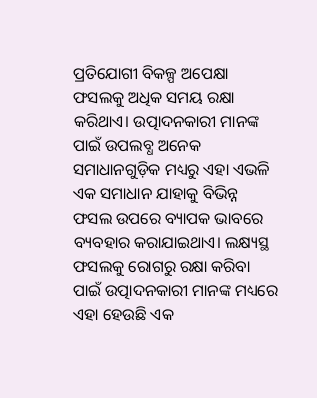ପ୍ରତିଯୋଗୀ ବିକଳ୍ପ ଅପେକ୍ଷା ଫସଲକୁ ଅଧିକ ସମୟ ରକ୍ଷା କରିଥାଏ। ଉତ୍ପାଦନକାରୀ ମାନଙ୍କ ପାଇଁ ଉପଲବ୍ଧ ଅନେକ ସମାଧାନଗୁଡ଼ିକ ମଧ୍ୟରୁ ଏହା ଏଭଳି ଏକ ସମାଧାନ ଯାହାକୁ ବିଭିନ୍ନ ଫସଲ ଉପରେ ବ୍ୟାପକ ଭାବରେ ବ୍ୟବହାର କରାଯାଇଥାଏ। ଲକ୍ଷ୍ୟସ୍ଥ ଫସଲକୁ ରୋଗରୁ ରକ୍ଷା କରିବା ପାଇଁ ଉତ୍ପାଦନକାରୀ ମାନଙ୍କ ମଧ୍ୟରେ ଏହା ହେଉଛି ଏକ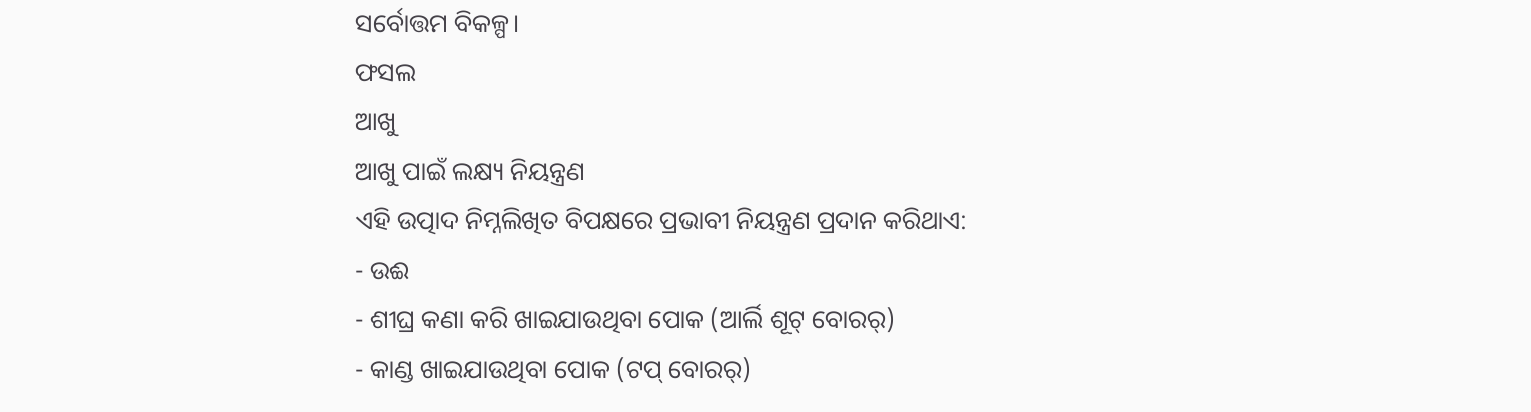ସର୍ବୋତ୍ତମ ବିକଳ୍ପ।
ଫସଲ
ଆଖୁ
ଆଖୁ ପାଇଁ ଲକ୍ଷ୍ୟ ନିୟନ୍ତ୍ରଣ
ଏହି ଉତ୍ପାଦ ନିମ୍ନଲିଖିତ ବିପକ୍ଷରେ ପ୍ରଭାବୀ ନିୟନ୍ତ୍ରଣ ପ୍ରଦାନ କରିଥାଏ:
- ଉଈ
- ଶୀଘ୍ର କଣା କରି ଖାଇଯାଉଥିବା ପୋକ (ଆର୍ଲି ଶୂଟ୍ ବୋରର୍)
- କାଣ୍ଡ ଖାଇଯାଉଥିବା ପୋକ (ଟପ୍ ବୋରର୍)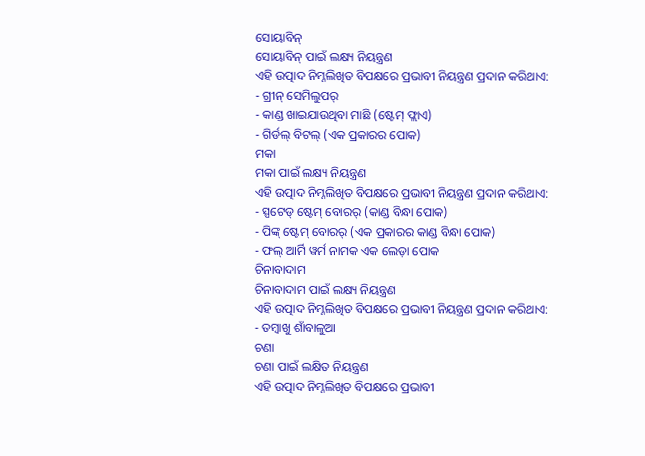ସୋୟାବିନ୍
ସୋୟାବିନ୍ ପାଇଁ ଲକ୍ଷ୍ୟ ନିୟନ୍ତ୍ରଣ
ଏହି ଉତ୍ପାଦ ନିମ୍ନଲିଖିତ ବିପକ୍ଷରେ ପ୍ରଭାବୀ ନିୟନ୍ତ୍ରଣ ପ୍ରଦାନ କରିଥାଏ:
- ଗ୍ରୀନ୍ ସେମିଲୁପର୍
- କାଣ୍ଡ ଖାଇଯାଉଥିବା ମାଛି (ଷ୍ଟେମ୍ ଫ୍ଲାଏ)
- ଗିର୍ଡଲ୍ ବିଟଲ୍ (ଏକ ପ୍ରକାରର ପୋକ)
ମକା
ମକା ପାଇଁ ଲକ୍ଷ୍ୟ ନିୟନ୍ତ୍ରଣ
ଏହି ଉତ୍ପାଦ ନିମ୍ନଲିଖିତ ବିପକ୍ଷରେ ପ୍ରଭାବୀ ନିୟନ୍ତ୍ରଣ ପ୍ରଦାନ କରିଥାଏ:
- ସ୍ପଟେଡ୍ ଷ୍ଟେମ୍ ବୋରର୍ (କାଣ୍ଡ ବିନ୍ଧା ପୋକ)
- ପିଙ୍କ୍ ଷ୍ଟେମ୍ ବୋରର୍ (ଏକ ପ୍ରକାରର କାଣ୍ଡ ବିନ୍ଧା ପୋକ)
- ଫଲ୍ ଆର୍ମି ୱର୍ମ ନାମକ ଏକ ଲେଡ଼ା ପୋକ
ଚିନାବାଦାମ
ଚିନାବାଦାମ ପାଇଁ ଲକ୍ଷ୍ୟ ନିୟନ୍ତ୍ରଣ
ଏହି ଉତ୍ପାଦ ନିମ୍ନଲିଖିତ ବିପକ୍ଷରେ ପ୍ରଭାବୀ ନିୟନ୍ତ୍ରଣ ପ୍ରଦାନ କରିଥାଏ:
- ତମ୍ବାଖୁ ଶାଁବାଳୁଆ
ଚଣା
ଚଣା ପାଇଁ ଲକ୍ଷିତ ନିୟନ୍ତ୍ରଣ
ଏହି ଉତ୍ପାଦ ନିମ୍ନଲିଖିତ ବିପକ୍ଷରେ ପ୍ରଭାବୀ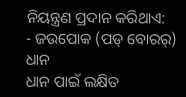ନିୟନ୍ତ୍ରଣ ପ୍ରଦାନ କରିଥାଏ:
- ଜଉପୋକ (ପଡ୍ ବୋରର୍)
ଧାନ
ଧାନ ପାଇଁ ଲକ୍ଷିତ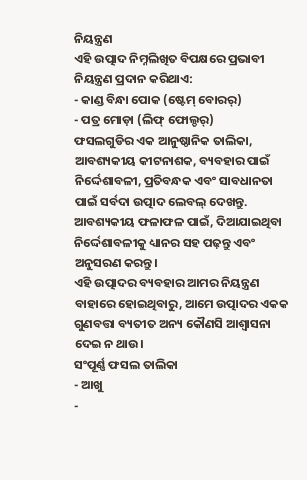ନିୟନ୍ତ୍ରଣ
ଏହି ଉତ୍ପାଦ ନିମ୍ନଲିଖିତ ବିପକ୍ଷରେ ପ୍ରଭାବୀ ନିୟନ୍ତ୍ରଣ ପ୍ରଦାନ କରିଥାଏ:
- କାଣ୍ଡ ବିନ୍ଧା ପୋକ (ଷ୍ଟେମ୍ ବୋରର୍)
- ପତ୍ର ମୋଡ଼ା (ଲିଫ୍ ଫୋଲ୍ଡର୍)
ଫସଲଗୁଡିର ଏକ ଆନୁଷ୍ଠାନିକ ତାଲିକା, ଆବଶ୍ୟକୀୟ କୀଟନାଶକ, ବ୍ୟବହାର ପାଇଁ ନିର୍ଦ୍ଦେଶାବଳୀ, ପ୍ରତିବନ୍ଧକ ଏବଂ ସାବଧାନତା ପାଇଁ ସର୍ବଦା ଉତ୍ପାଦ ଲେବଲ୍ ଦେଖନ୍ତୁ. ଆବଶ୍ୟକୀୟ ଫଳାଫଳ ପାଇଁ, ଦିଆଯାଇଥିବା ନିର୍ଦ୍ଦେଶାବଳୀକୁ ଧ୍ୟାନର ସହ ପଢ଼ନ୍ତୁ ଏବଂ ଅନୁସରଣ କରନ୍ତୁ।
ଏହି ଉତ୍ପାଦର ବ୍ୟବହାର ଆମର ନିୟନ୍ତ୍ରଣ ବାହାରେ ହୋଇଥିବାରୁ, ଆମେ ଉତ୍ପାଦର ଏକକ ଗୁଣବତ୍ତା ବ୍ୟତୀତ ଅନ୍ୟ କୌଣସି ଆଶ୍ୱାସନା ଦେଇ ନ ଥାଉ।
ସଂପୂର୍ଣ୍ଣ ଫସଲ ତାଲିକା
- ଆଖୁ
-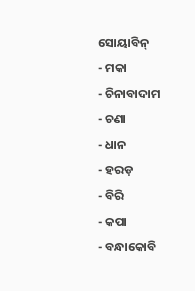ସୋୟାବିନ୍
- ମକା
- ଚିନାବାଦାମ
- ଚଣା
- ଧାନ
- ହରଡ଼
- ବିରି
- କପା
- ବନ୍ଧାକୋବି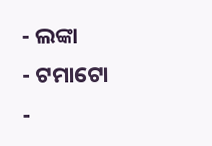- ଲଙ୍କା
- ଟମାଟୋ
-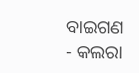ବାଇଗଣ
- କଲରା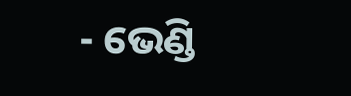- ଭେଣ୍ଡି